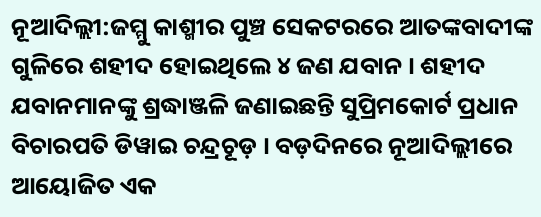ନୂଆଦିଲ୍ଲୀ:ଜମ୍ମୁ କାଶ୍ମୀର ପୁଞ୍ଚ ସେକଟରରେ ଆତଙ୍କବାଦୀଙ୍କ ଗୁଳିରେ ଶହୀଦ ହୋଇଥିଲେ ୪ ଜଣ ଯବାନ । ଶହୀଦ ଯବାନମାନଙ୍କୁ ଶ୍ରଦ୍ଧାଞ୍ଜଳି ଜଣାଇଛନ୍ତି ସୁପ୍ରିମକୋର୍ଟ ପ୍ରଧାନ ବିଚାରପତି ଡିୱାଇ ଚନ୍ଦ୍ରଚୂଡ଼ । ବଡ଼ଦିନରେ ନୂଆଦିଲ୍ଲୀରେ ଆୟୋଜିତ ଏକ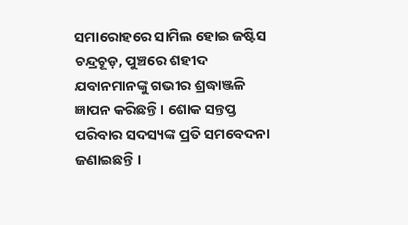ସମାରୋହରେ ସାମିଲ ହୋଇ ଜଷ୍ଟିସ ଚନ୍ଦ୍ରଚୂଡ଼, ପୁଞ୍ଚରେ ଶହୀଦ ଯବାନମାନଙ୍କୁ ଗଭୀର ଶ୍ରଦ୍ଧାଞ୍ଜଳି ଜ୍ଞାପନ କରିଛନ୍ତି । ଶୋକ ସନ୍ତପ୍ତ ପରିବାର ସଦସ୍ୟଙ୍କ ପ୍ରତି ସମବେଦନା ଜଣାଇଛନ୍ତି ।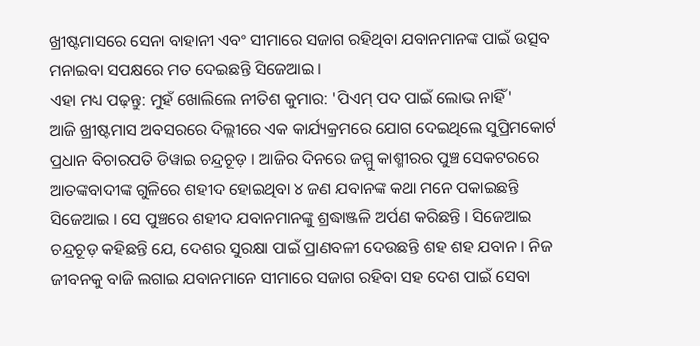ଖ୍ରୀଷ୍ଟମାସରେ ସେନା ବାହାନୀ ଏବଂ ସୀମାରେ ସଜାଗ ରହିଥିବା ଯବାନମାନଙ୍କ ପାଇଁ ଉତ୍ସବ ମନାଇବା ସପକ୍ଷରେ ମତ ଦେଇଛନ୍ତି ସିଜେଆଇ ।
ଏହା ମଧ୍ୟ ପଢ଼ନ୍ତୁ: ମୁହଁ ଖୋଲିଲେ ନୀତିଶ କୁମାର: 'ପିଏମ୍ ପଦ ପାଇଁ ଲୋଭ ନାହିଁ'
ଆଜି ଖ୍ରୀଷ୍ଟମାସ ଅବସରରେ ଦିଲ୍ଲୀରେ ଏକ କାର୍ଯ୍ୟକ୍ରମରେ ଯୋଗ ଦେଇଥିଲେ ସୁପ୍ରିମକୋର୍ଟ ପ୍ରଧାନ ବିଚାରପତି ଡିୱାଇ ଚନ୍ଦ୍ରଚୂଡ଼ । ଆଜିର ଦିନରେ ଜମ୍ମୁ କାଶ୍ମୀରର ପୁଞ୍ଚ ସେକଟରରେ ଆତଙ୍କବାଦୀଙ୍କ ଗୁଳିରେ ଶହୀଦ ହୋଇଥିବା ୪ ଜଣ ଯବାନଙ୍କ କଥା ମନେ ପକାଇଛନ୍ତି ସିଜେଆଇ । ସେ ପୁଞ୍ଚରେ ଶହୀଦ ଯବାନମାନଙ୍କୁ ଶ୍ରଦ୍ଧାଞ୍ଜଳି ଅର୍ପଣ କରିଛନ୍ତି । ସିଜେଆଇ ଚନ୍ଦ୍ରଚୂଡ଼ କହିଛନ୍ତି ଯେ, ଦେଶର ସୁରକ୍ଷା ପାଇଁ ପ୍ରାଣବଳୀ ଦେଉଛନ୍ତି ଶହ ଶହ ଯବାନ । ନିଜ ଜୀବନକୁ ବାଜି ଲଗାଇ ଯବାନମାନେ ସୀମାରେ ସଜାଗ ରହିବା ସହ ଦେଶ ପାଇଁ ସେବା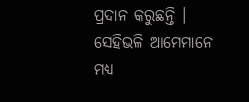ପ୍ରଦାନ କରୁଛନ୍ତି । ସେହିଭଳି ଆମେମାନେ ମଧ୍ୟ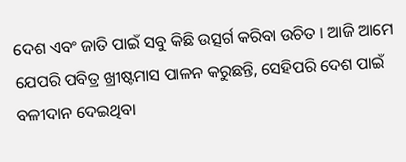ଦେଶ ଏବଂ ଜାତି ପାଇଁ ସବୁ କିଛି ଉତ୍ସର୍ଗ କରିବା ଉଚିତ । ଆଜି ଆମେ ଯେପରି ପବିତ୍ର ଖ୍ରୀଷ୍ଟମାସ ପାଳନ କରୁଛନ୍ତି, ସେହିପରି ଦେଶ ପାଇଁ ବଳୀଦାନ ଦେଇଥିବା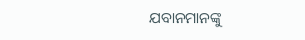ଯବାନମାନଙ୍କୁ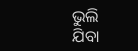ଭୁଲି ଯିବା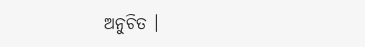ଅନୁଚିତ ।